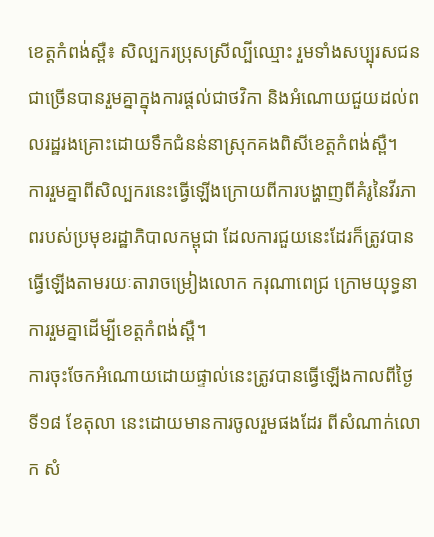ខេត្តកំពង់ស្ពឺ៖ សិល្បករប្រុសស្រីល្បីឈ្មោះ រួមទាំងសប្បុរសជនជាច្រើនបានរួមគ្នាក្នុងការផ្តល់ជាថវិកា និងអំណោយជួយដល់ពលរដ្ឋរងគ្រោះដោយទឹកជំនន់នាស្រុកគងពិសីខេត្តកំពង់ស្ពឺ។
ការរួមគ្នាពីសិល្បករនេះធ្វើឡើងក្រោយពីការបង្ហាញពីគំរូនៃវីរភាពរបស់ប្រមុខរដ្ឋាភិបាលកម្ពុជា ដែលការជួយនេះដែរក៏ត្រូវបានធ្វើឡើងតាមរយៈតារាចម្រៀងលោក ករុណាពេជ្រ ក្រោមយុទ្ធនាការរួមគ្នាដើម្បីខេត្តកំពង់ស្ពឺ។
ការចុះចែកអំណោយដោយផ្ទាល់នេះត្រូវបានធ្វើឡើងកាលពីថ្ងៃទី១៨ ខែតុលា នេះដោយមានការចូលរួមផងដែរ ពីសំណាក់លោក សំ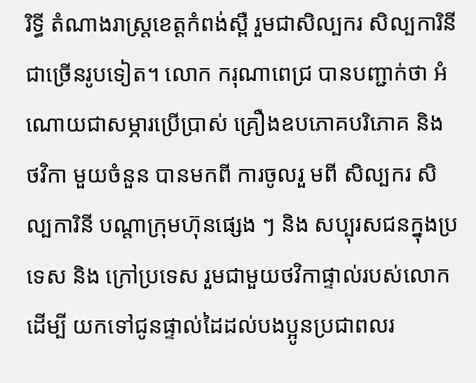រិទ្ធី តំណាងរាស្រ្តខេត្តកំពង់ស្ពឺ រួមជាសិល្បករ សិល្បការិនីជាច្រើនរូបទៀត។ លោក ករុណាពេជ្រ បានបញ្ជាក់ថា អំណោយជាសម្ភារប្រើប្រាស់ គ្រឿងឧបភោគបរិភោគ និង ថវិកា មួយចំនួន បានមកពី ការចូលរួ មពី សិល្បករ សិល្បការិនី បណ្តាក្រុមហ៊ុនផ្សេង ៗ និង សប្បុរសជនក្នុងប្រទេស និង ក្រៅប្រទេស រួមជាមួយថវិកាផ្ទាល់របស់លោកដើម្បី យកទៅជូនផ្ទាល់ដៃដល់បងប្អូនប្រជាពលរ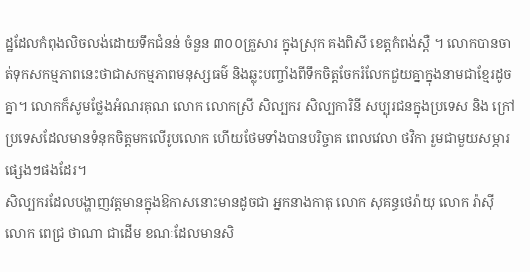ដ្ឋដែលកំពុងលិចលង់ដោយទឹកជំនន់ ចំនួន ៣០០គ្រួសារ ក្នុងស្រុក គងពិសី ខេត្តកំពង់ស្ពឺ ។ លោកបានចាត់ទុកសកម្មភាពនេះថាជាសកម្មភាពមនុស្សធម៌ និងឆ្លុះបញ្ចាំងពីទឹកចិត្តចែករំលែកជួយគ្នាក្នុងនាមជាខ្មែរដូចគ្នា។ លោកក៏សូមថ្លែងអំណរគុណ លោក លោកស្រី សិល្បករ សិល្បការិនី សប្បុរជនក្នុងប្រទេស និង ក្រៅប្រទេសដែលមានទំនុកចិត្តមកលើរូបលោក ហើយថែមទាំងបានបរិច្ចាគ ពេលវេលា ថវិកា រួមជាមួយសម្ភារ ផ្សេងៗផងដែរ។
សិល្បករដែលបង្ហាញវត្តមានក្នុងឱកាសនោះមានដូចជា អ្នកនាងកាតុ លោក សុគន្ធថេរ៉ាយុ លោក រ៉ាស៊ី លោក ពេជ្រ ថាណា ជាដើម ខណៈដែលមានសិ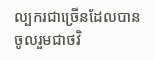ល្បករជាច្រើនដែលបានចូលរួមជាថវិ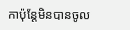កាប៉ុន្តែមិនបានចូល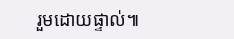រួមដោយផ្ទាល់៕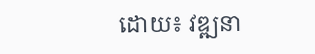ដោយ៖ វឌ្ឍនា